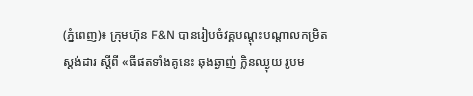(ភ្នំពេញ)៖ ក្រុមហ៊ុន F&N បានរៀបចំវគ្គបណ្តុះបណ្តាលកម្រិតស្តង់ដារ ស្តីពី «ធីផតទាំងគូនេះ ឆុងឆ្ងាញ់ កិ្លនឈ្ងុយ រូបម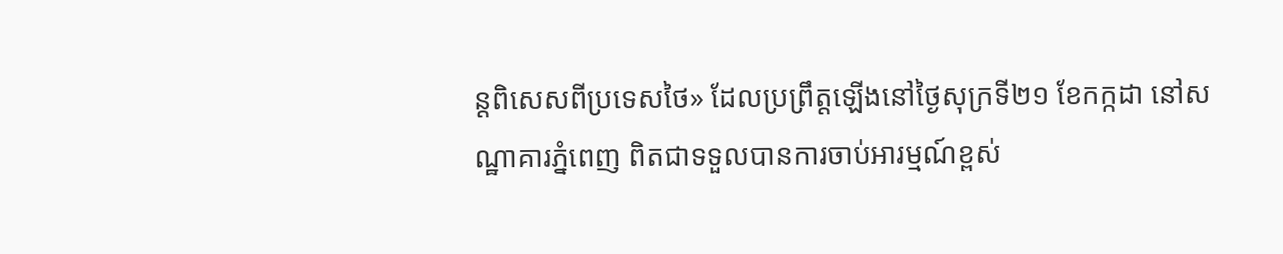ន្តពិសេសពីប្រទេសថៃ» ដែលប្រព្រឹត្តឡើងនៅថ្ងៃសុក្រទី២១ ខែកក្កដា នៅសណ្ឋាគារភ្នំពេញ ពិតជាទទួលបានការចាប់អារម្មណ៍ខ្ពស់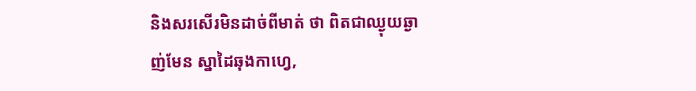និងសរសើរមិនដាច់ពីមាត់ ថា ពិតជាឈ្ងុយឆ្ងាញ់មែន ស្នាដៃឆុងកាហ្វេ,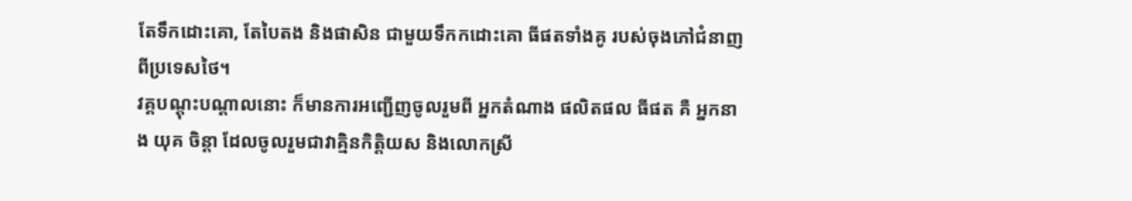តែទឹកដោះគោ, តែបៃតង និងផាសិន ជាមួយទឹកកដោះគោ ធីផតទាំងគូ របស់ចុងភៅជំនាញ ពីប្រទេសថៃ។
វគ្គបណ្ដុះបណ្ដាលនោះ ក៏មានការអញ្ជើញចូលរួមពី អ្នកតំណាង ផលិតផល ធីផត គឺ អ្នកនាង យុគ ចិន្ដា ដែលចូលរួមជាវាគ្មិនកិត្ដិយស និងលោកស្រី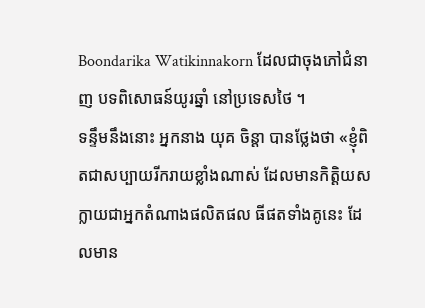Boondarika Watikinnakorn ដែលជាចុងភៅជំនាញ បទពិសោធន៍យូរឆ្នាំ នៅប្រទេសថៃ ។
ទន្ទឹមនឹងនោះ អ្នកនាង យុគ ចិន្ដា បានថ្លែងថា «ខ្ញុំពិតជាសប្បាយរីករាយខ្លាំងណាស់ ដែលមានកិត្ដិយស ក្លាយជាអ្នកតំណាងផលិតផល ធីផតទាំងគូនេះ ដែលមាន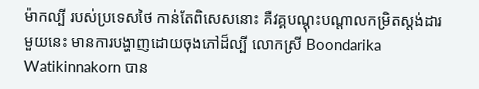ម៉ាកល្បី របស់ប្រទេសថៃ កាន់តែពិសេសនោះ គឺវគ្គបណ្ដុះបណ្ដាលកម្រិតស្តង់ដារមួយនេះ មានការបង្ហាញដោយចុងភៅដ៏ល្បី លោកស្រី Boondarika Watikinnakorn បាន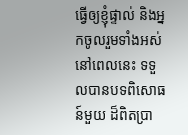ធ្វើឲ្យខ្ញុំផ្ទាល់ និងអ្នកចូលរួមទាំងអស់នៅពេលនេះ ទទួលបានបទពិសោធន៍មួយ ដ៏ពិតប្រា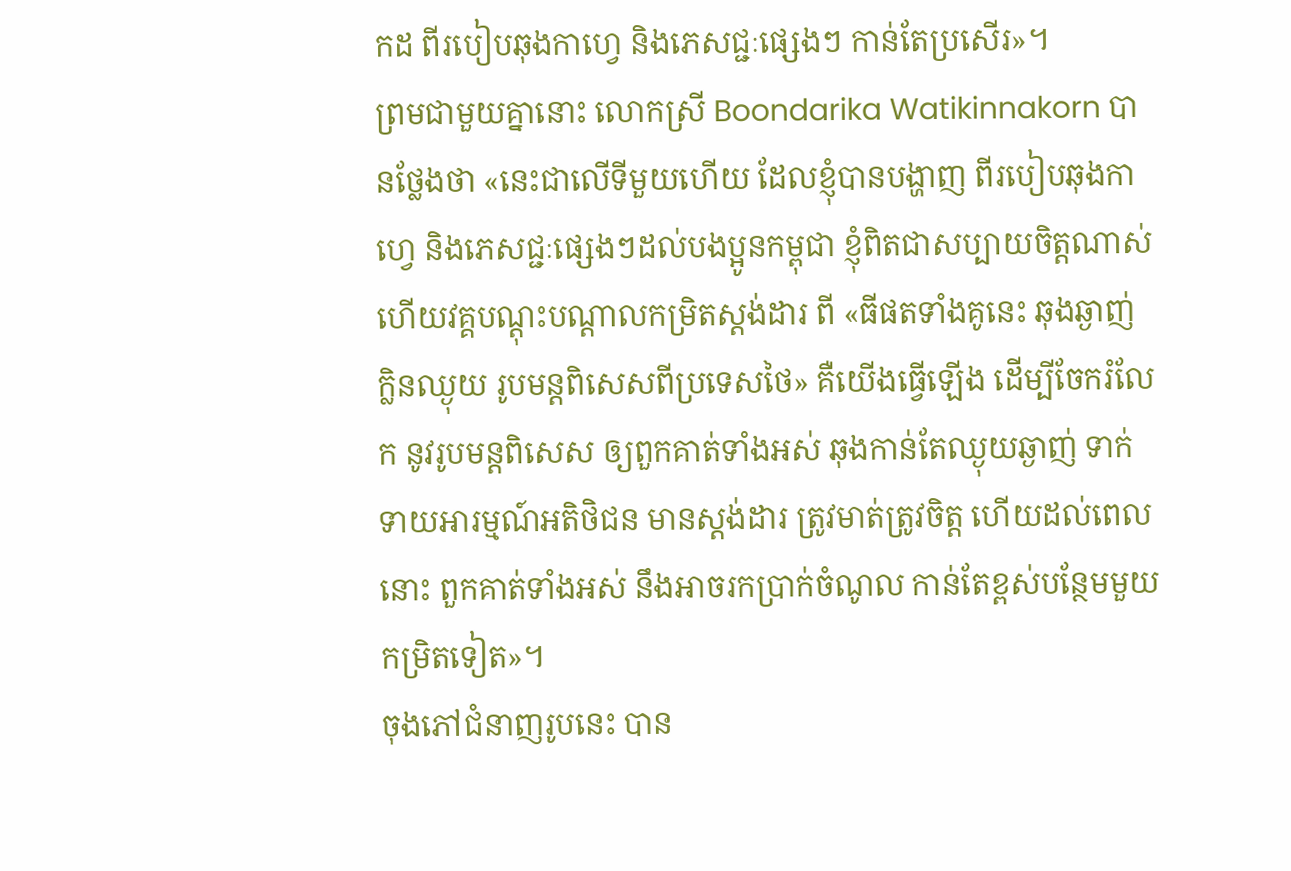កដ ពីរបៀបឆុងកាហ្វេ និងភេសជ្ជៈផ្សេងៗ កាន់តែប្រសើរ»។
ព្រមជាមួយគ្នានោះ លោកស្រី Boondarika Watikinnakorn បានថ្លែងថា «នេះជាលើទីមួយហើយ ដែលខ្ញុំបានបង្ហាញ ពីរបៀបឆុងកាហ្វេ និងភេសជ្ជៈផ្សេងៗដល់បងប្អូនកម្ពុជា ខ្ញុំពិតជាសប្បាយចិត្ដណាស់ ហើយវគ្គបណ្តុះបណ្តាលកម្រិតស្តង់ដារ ពី «ធីផតទាំងគូនេះ ឆុងឆ្ងាញ់ កិ្លនឈ្ងុយ រូបមន្តពិសេសពីប្រទេសថៃ» គឺយើងធ្វើឡើង ដើម្បីចែករំលែក នូវរូបមន្តពិសេស ឲ្យពួកគាត់ទាំងអស់ ឆុងកាន់តែឈ្ងុយឆ្ងាញ់ ទាក់ទាយអារម្មណ៍អតិថិជន មានស្ដង់ដារ ត្រូវមាត់ត្រូវចិត្ដ ហើយដល់ពេលនោះ ពួកគាត់ទាំងអស់ នឹងអាចរកប្រាក់ចំណូល កាន់តែខ្ពស់បន្ថែមមួយកម្រិតទៀត»។
ចុងភៅជំនាញរូបនេះ បាន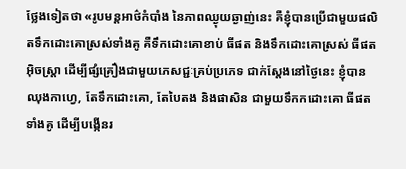ថ្លែងទៀតថា «រូបមន្ដអាថ៌កំបាំង នៃភាពឈ្ងុយឆ្ងាញ់នេះ គឺខ្ញុំបានប្រើជាមួយផលិតទឹកដោះគោស្រស់ទាំងគូ គឺទឹកដោះគោខាប់ ធីផត និងទឹកដោះគោស្រស់ ធីផត អ៊ិចស្ដ្រា ដើម្បីផ្សំគ្រឿងជាមួយភេសជ្ជៈគ្រប់ប្រភេទ ជាក់ស្ដែងនៅថ្ងៃនេះ ខ្ញុំបានឈុងកាហ្វេ, តែទឹកដោះគោ, តែបៃតង និងផាសិន ជាមួយទឹកកដោះគោ ធីផតទាំងគូ ដើម្បីបង្កើនរ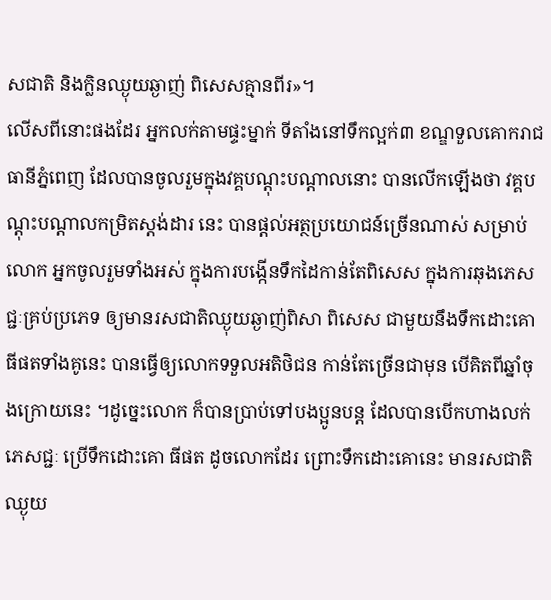សជាតិ និងក្លិនឈ្ងុយឆ្ងាញ់ ពិសេសគ្មានពីរ»។
លើសពីនោះផងដែរ អ្នកលក់តាមផ្ទះម្នាក់ ទីតាំងនៅទឹកល្អក់៣ ខណ្ឌទួលគោករាជធានីភ្នំពេញ ដែលបានចូលរួមក្នុងវគ្គបណ្ដុះបណ្ដាលនោះ បានលើកឡើងថា វគ្គបណ្ដុះបណ្ដាលកម្រិតស្តង់ដារ នេះ បានផ្ដល់អត្ថប្រយោជន៍ច្រើនណាស់ សម្រាប់លោក អ្នកចូលរួមទាំងអស់ ក្នុងការបង្កើនទឹកដៃកាន់តែពិសេស ក្នុងការឆុងភេសជ្ជៈគ្រប់ប្រភេទ ឲ្យមានរសជាតិឈ្ងុយឆ្ងាញ់ពិសា ពិសេស ជាមួយនឹងទឹកដោះគោ ធីផតទាំងគូនេះ បានធ្វើឲ្យលោកទទួលអតិថិជន កាន់តែច្រើនជាមុន បើគិតពីឆ្នាំចុងក្រោយនេះ ។ដូច្នេះលោក ក៏បានប្រាប់ទៅបងប្អូនបន្ដ ដែលបានបើកហាងលក់ភេសជ្ជៈ ប្រើទឹកដោះគោ ធីផត ដូចលោកដែរ ព្រោះទឹកដោះគោនេះ មានរសជាតិឈ្ងុយ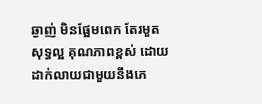ឆ្ងាញ់ មិនផ្អែមពេក តែរមួត សុទ្ធល្អ គុណភាពខ្ពស់ ដោយដាក់លាយជាមួយនឹងភេ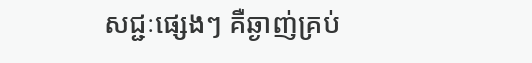សជ្ជៈផ្សេងៗ គឺឆ្ងាញ់គ្រប់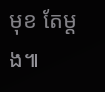មុខ តែម្ដង៕